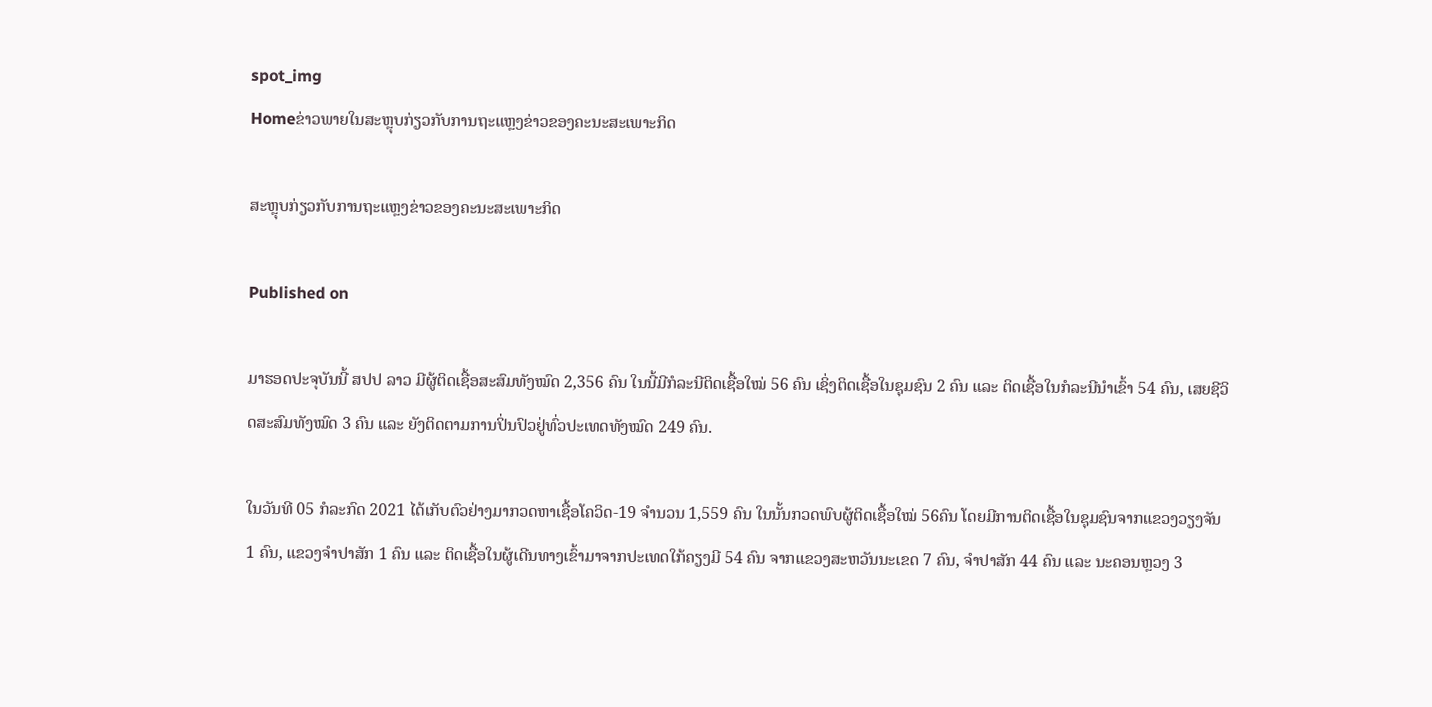spot_img
Homeຂ່າວພາຍໃນສະຫຼຸບກ່ຽວກັບການຖະແຫຼງຂ່າວຂອງຄະນະສະເພາະກິດ

ສະຫຼຸບກ່ຽວກັບການຖະແຫຼງຂ່າວຂອງຄະນະສະເພາະກິດ

Published on

ມາຮອດປະຈຸບັນນີ້ ສປປ ລາວ ມີຜູ້ຕິດເຊື້ອສະສົມທັງໝົດ 2,356 ຄົນ ໃນນີ້ມີກໍລະນີຕິດເຊື້ອໃໝ່ 56 ຄົນ ເຊິ່ງຕິດເຊື້ອໃນຊຸມຊົນ 2 ຄົນ ແລະ ຕິດເຊື້ອໃນກໍລະນີນໍາເຂົ້າ 54 ຄົນ, ເສຍຊີວິດສະສົມທັງໝົດ 3 ຄົນ ແລະ ຍັງຕິດຕາມການປິ່ນປົວຢູ່ທົ່ວປະເທດທັງໝົດ 249 ຄົນ.

ໃນວັນທີ 05 ກໍລະກົດ 2021 ໄດ້ເກັບຕົວຢ່າງມາກວດຫາເຊື້ອໂຄວິດ-19 ຈໍານວນ 1,559 ຄົນ ໃນນັ້ນກວດພົບຜູ້ຕິດເຊື້ອໃໝ່ 56ຄົນ ໂດຍມີການຕິດເຊື້ອໃນຊຸມຊົນຈາກແຂວງວຽງຈັນ 1 ຄົນ, ແຂວງຈໍາປາສັກ 1 ຄົນ ແລະ ຕິດເຊື້ອໃນຜູ້ເດີນທາງເຂົ້າມາຈາກປະເທດໃກ້ຄຽງມີ 54 ຄົນ ຈາກແຂວງສະຫວັນນະເຂດ 7 ຄົນ, ຈໍາປາສັກ 44 ຄົນ ແລະ ນະຄອນຫຼວງ 3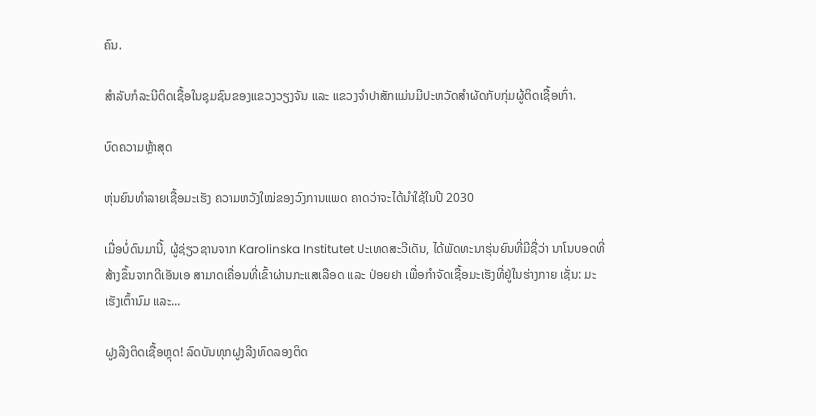ຄົນ.

ສໍາລັບກໍລະນີຕິດເຊື້ອໃນຊຸມຊົນຂອງແຂວງວຽງຈັນ ແລະ ແຂວງຈໍາປາສັກແມ່ນມີປະຫວັດສໍາຜັດກັບກຸ່ມຜູ້ຕິດເຊື້ອເກົ່າ.

ບົດຄວາມຫຼ້າສຸດ

ຫຸ່ນຍົນທຳລາຍເຊື້ອມະເຮັງ ຄວາມຫວັງໃໝ່ຂອງວົງການແພດ ຄາດວ່າຈະໄດ້ນໍາໃຊ້ໃນປີ 2030

ເມື່ອບໍ່ດົນມານີ້, ຜູ້ຊ່ຽວຊານຈາກ Karolinska Institutet ປະເທດສະວີເດັນ, ໄດ້ພັດທະນາຮຸ່ນຍົນທີ່ມີຊື່ວ່າ ນາໂນບອດທີ່ສ້າງຂຶ້ນຈາກດີເອັນເອ ສາມາດເຄື່ອນທີ່ເຂົ້າຜ່ານກະແສເລືອດ ແລະ ປ່ອຍຢາ ເພື່ອກຳຈັດເຊື້ອມະເຮັງທີ່ຢູ່ໃນຮ່າງກາຍ ເຊັ່ນ: ມະເຮັງເຕົ້ານົມ ແລະ...

ຝູງລີງຕິດເຊື້ອຫຼຸດ! ລົດບັນທຸກຝູງລີງທົດລອງຕິດ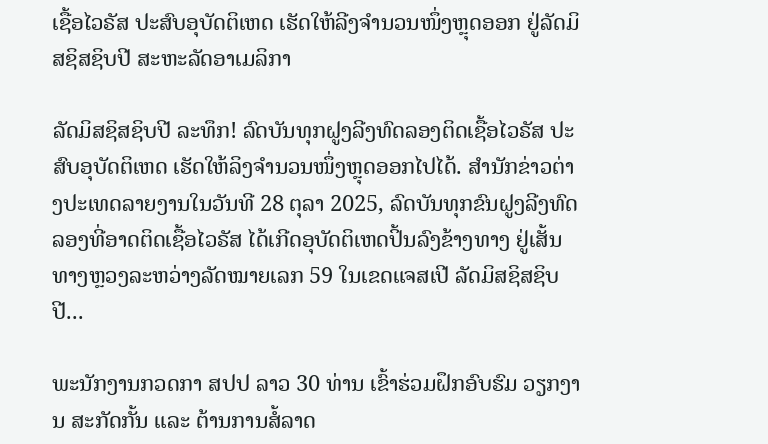ເຊື້ອໄວຣັສ ປະສົບອຸບັດຕິເຫດ ເຮັດໃຫ້ລີງຈຳນວນໜຶ່ງຫຼຸດອອກ ຢູ່ລັດມິສຊິສຊິບປີ ສະຫະລັດອາເມລິກາ

ລັດມິສຊິສຊິບປີ ລະທຶກ! ລົດບັນທຸກຝູງລີງທົດລອງຕິດເຊື້ອໄວຣັສ ປະສົບອຸບັດຕິເຫດ ເຮັດໃຫ້ລິງຈຳນວນໜຶ່ງຫຼຸດອອກໄປໄດ້. ສຳນັກຂ່າວຕ່າງປະເທດລາຍງານໃນວັນທີ 28 ຕຸລາ 2025, ລົດບັນທຸກຂົນຝູງລີງທົດລອງທີ່ອາດຕິດເຊື້ອໄວຣັສ ໄດ້ເກີດອຸບັດຕິເຫດປິ້ນລົງຂ້າງທາງ ຢູ່ເສັ້ນທາງຫຼວງລະຫວ່າງລັດໝາຍເລກ 59 ໃນເຂດແຈສເປີ ລັດມິສຊິສຊິບປີ...

ພະນັກງານກວດກາ ສປປ ລາວ 30 ທ່ານ ເຂົ້າຮ່ວມຝຶກອົບຮົມ ວຽກງານ ສະກັດກັ້ນ ແລະ ຕ້ານການສໍ້ລາດ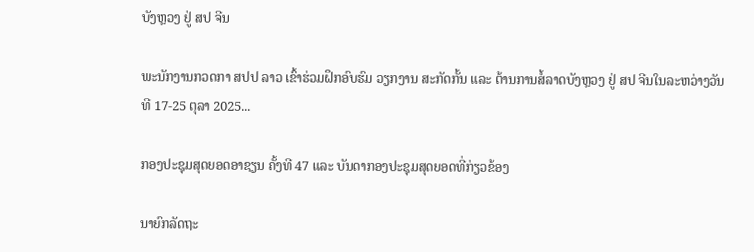ບັງຫຼວງ ຢູ່ ສປ ຈີນ

ພະນັກງານກວດກາ ສປປ ລາວ ເຂົ້າຮ່ວມຝຶກອົບຮົມ ວຽກງານ ສະກັດກັ້ນ ແລະ ຕ້ານການສໍ້ລາດບັງຫຼວງ ຢູ່ ສປ ຈີນໃນລະຫວ່າງວັນທີ 17-25 ຕຸລາ 2025...

ກອງປະຊຸມສຸດຍອດອາຊຽນ ຄັ້ງທີ 47 ແລະ ບັນດາກອງປະຊຸມສຸດຍອດທີ່ກ່ຽວຂ້ອງ

ນາຍົກລັດຖະ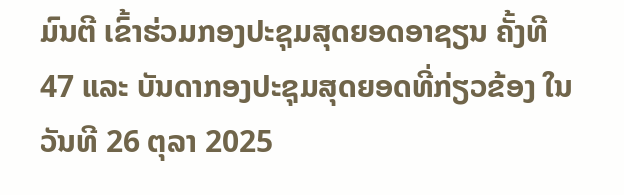ມົນຕີ ເຂົ້າຮ່ວມກອງປະຊຸມສຸດຍອດອາຊຽນ ຄັ້ງທີ 47 ແລະ ບັນດາກອງປະຊຸມສຸດຍອດທີ່ກ່ຽວຂ້ອງ ໃນວັນທີ 26 ຕຸລາ 2025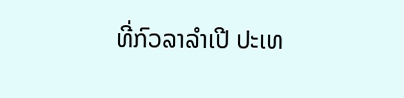ທີ່ກົວລາລໍາເປີ ປະເທ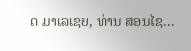ດ ມາເລເຊຍ, ທ່ານ ສອນໄຊ...